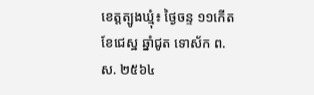ខេត្តត្បូងឃ្មុំ៖ ថ្ងៃចន្ទ ១១កើត ខែជេស្ឋ ឆ្នាំជូត ទោស័ក ព.ស. ២៥៦៤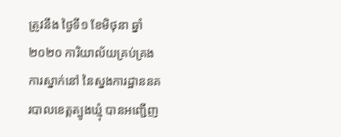ត្រូវនឹង ថ្ងៃទី១ ខែមិថុនា ឆ្នាំ២០២០ ការិយាល័យគ្រប់គ្រងការស្នាក់នៅ នៃស្នងការដ្ឋាននគរបាលខេត្តត្បូងឃ្មុំ បានអញ្ជេីញ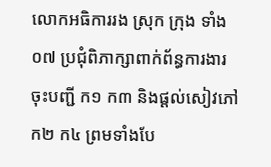លោកអធិការរង ស្រុក ក្រុង ទាំង០៧ ប្រជុំពិភាក្សាពាក់ព័ន្ធការងារ ចុះបញ្ជី ក១ ក៣ និងផ្តល់សៀវភៅ ក២ ក៤ ព្រមទាំងបែ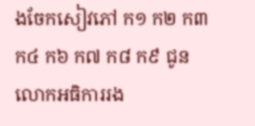ងចែកសៀវភៅ ក១ ក២ ក៣ ក៤ ក៦ ក៧ ក៨ ក៩ ជូនលោកអធិការរង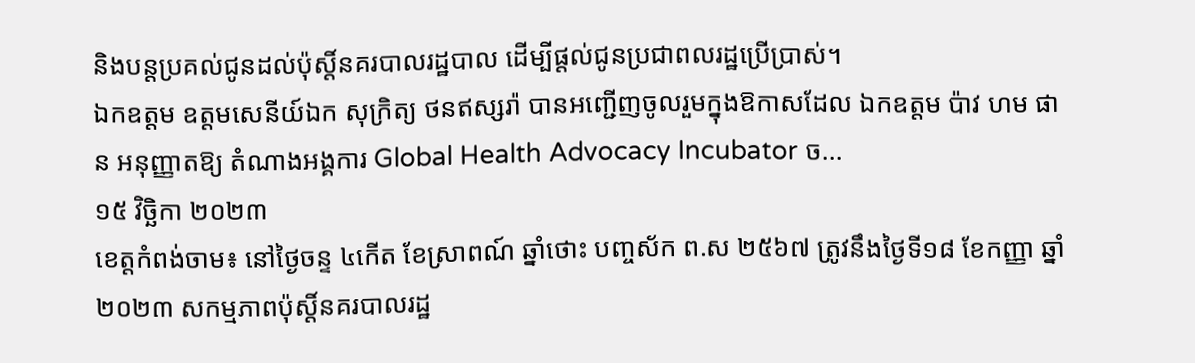និងបន្តប្រគល់ជូនដល់ប៉ុស្តិ៍នគរបាលរដ្ឋបាល ដើម្បីផ្ដល់ជូនប្រជាពលរដ្ឋប្រើប្រាស់។
ឯកឧត្ដម ឧត្ដមសេនីយ៍ឯក សុក្រិត្យ ថនឥស្សរ៉ា បានអញ្ជើញចូលរួមក្នុងឱកាសដែល ឯកឧត្តម ប៉ាវ ហម ផាន អនុញ្ញាតឱ្យ តំណាងអង្គការ Global Health Advocacy Incubator ច...
១៥ វិច្ឆិកា ២០២៣
ខេត្តកំពង់ចាម៖ នៅថ្ងៃចន្ទ ៤កើត ខែស្រាពណ៍ ឆ្នាំថោះ បញ្ចស័ក ព.ស ២៥៦៧ ត្រូវនឹងថ្ងៃទី១៨ ខែកញ្ញា ឆ្នាំ២០២៣ សកម្មភាពប៉ុស្តិ៍នគរបាលរដ្ឋ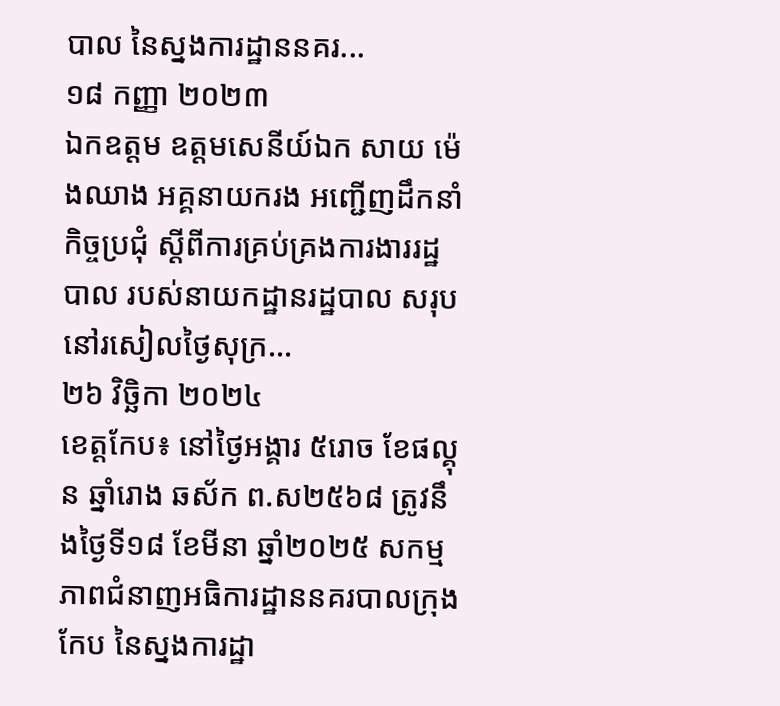បាល នៃស្នងការដ្ឋាននគរ...
១៨ កញ្ញា ២០២៣
ឯកឧត្តម ឧត្តមសេនីយ៍ឯក សាយ ម៉េងឈាង អគ្គនាយករង អញ្ជើញដឹកនាំកិច្ចប្រជុំ ស្ដីពីការគ្រប់គ្រងការងាររដ្ឋបាល របស់នាយកដ្ឋានរដ្ឋបាល សរុប នៅរសៀលថ្ងៃសុក្រ...
២៦ វិច្ឆិកា ២០២៤
ខេត្តកែប៖ នៅថ្ងៃអង្គារ ៥រោច ខែផល្គុន ឆ្នាំរោង ឆស័ក ព.ស២៥៦៨ ត្រូវនឹងថ្ងៃទី១៨ ខែមីនា ឆ្នាំ២០២៥ សកម្មភាពជំនាញអធិការដ្ឋាននគរបាលក្រុងកែប នៃស្នងការដ្ឋា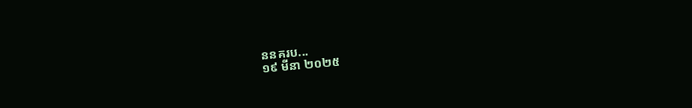ននគរប...
១៩ មីនា ២០២៥